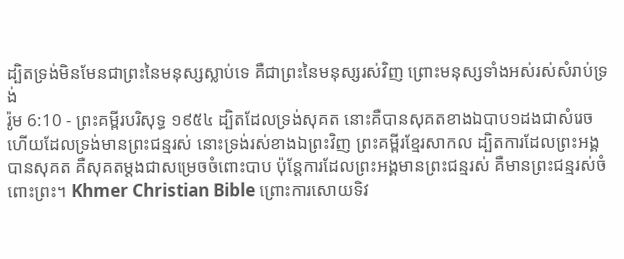ដ្បិតទ្រង់មិនមែនជាព្រះនៃមនុស្សស្លាប់ទេ គឺជាព្រះនៃមនុស្សរស់វិញ ព្រោះមនុស្សទាំងអស់រស់សំរាប់ទ្រង់
រ៉ូម 6:10 - ព្រះគម្ពីរបរិសុទ្ធ ១៩៥៤ ដ្បិតដែលទ្រង់សុគត នោះគឺបានសុគតខាងឯបាប១ដងជាសំរេច ហើយដែលទ្រង់មានព្រះជន្មរស់ នោះទ្រង់រស់ខាងឯព្រះវិញ ព្រះគម្ពីរខ្មែរសាកល ដ្បិតការដែលព្រះអង្គបានសុគត គឺសុគតម្ដងជាសម្រេចចំពោះបាប ប៉ុន្តែការដែលព្រះអង្គមានព្រះជន្មរស់ គឺមានព្រះជន្មរស់ចំពោះព្រះ។ Khmer Christian Bible ព្រោះការសោយទិវ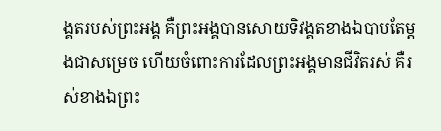ង្គតរបស់ព្រះអង្គ គឺព្រះអង្គបានសោយទិវង្គតខាងឯបាបតែម្ដងជាសម្រេច ហើយចំពោះការដែលព្រះអង្គមានជីវិតរស់ គឺរស់ខាងឯព្រះ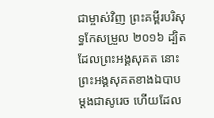ជាម្ចាស់វិញ ព្រះគម្ពីរបរិសុទ្ធកែសម្រួល ២០១៦ ដ្បិតដែលព្រះអង្គសុគត នោះព្រះអង្គសុគតខាងឯបាប ម្ដងជាសូរេច ហើយដែល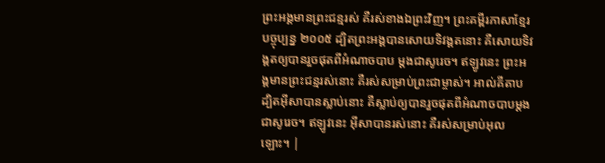ព្រះអង្គមានព្រះជន្មរស់ គឺរស់ខាងឯព្រះវិញ។ ព្រះគម្ពីរភាសាខ្មែរបច្ចុប្បន្ន ២០០៥ ដ្បិតព្រះអង្គបានសោយទិវង្គតនោះ គឺសោយទិវង្គតឲ្យបានរួចផុតពីអំណាចបាប ម្ដងជាសូរេច។ ឥឡូវនេះ ព្រះអង្គមានព្រះជន្មរស់នោះ គឺរស់សម្រាប់ព្រះជាម្ចាស់។ អាល់គីតាប ដ្បិតអ៊ីសាបានស្លាប់នោះ គឺស្លាប់ឲ្យបានរួចផុតពីអំណាចបាបម្ដងជាសូរេច។ ឥឡូវនេះ អ៊ីសាបានរស់នោះ គឺរស់សម្រាប់អុលឡោះ។ |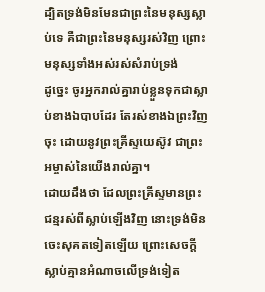ដ្បិតទ្រង់មិនមែនជាព្រះនៃមនុស្សស្លាប់ទេ គឺជាព្រះនៃមនុស្សរស់វិញ ព្រោះមនុស្សទាំងអស់រស់សំរាប់ទ្រង់
ដូច្នេះ ចូរអ្នករាល់គ្នារាប់ខ្លួនទុកជាស្លាប់ខាងឯបាបដែរ តែរស់ខាងឯព្រះវិញចុះ ដោយនូវព្រះគ្រីស្ទយេស៊ូវ ជាព្រះអម្ចាស់នៃយើងរាល់គ្នា។
ដោយដឹងថា ដែលព្រះគ្រីស្ទមានព្រះជន្មរស់ពីស្លាប់ឡើងវិញ នោះទ្រង់មិនចេះសុគតទៀតឡើយ ព្រោះសេចក្ដីស្លាប់គ្មានអំណាចលើទ្រង់ទៀត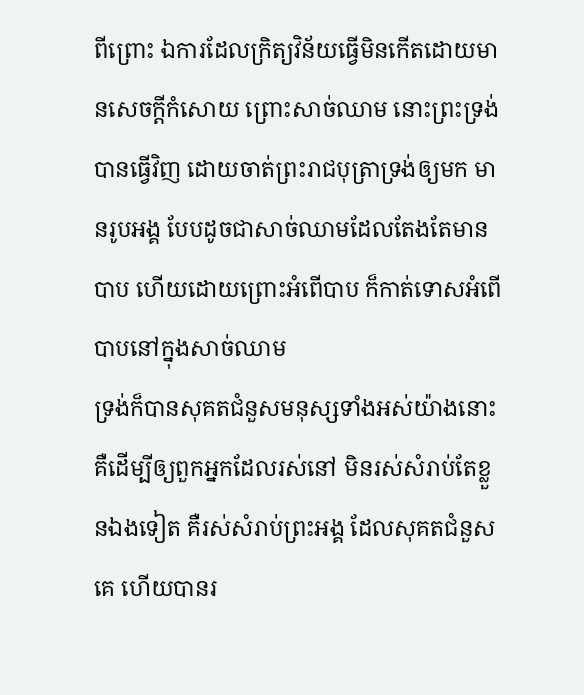ពីព្រោះ ឯការដែលក្រិត្យវិន័យធ្វើមិនកើតដោយមានសេចក្ដីកំសោយ ព្រោះសាច់ឈាម នោះព្រះទ្រង់បានធ្វើវិញ ដោយចាត់ព្រះរាជបុត្រាទ្រង់ឲ្យមក មានរូបអង្គ បែបដូចជាសាច់ឈាមដែលតែងតែមានបាប ហើយដោយព្រោះអំពើបាប ក៏កាត់ទោសអំពើបាបនៅក្នុងសាច់ឈាម
ទ្រង់ក៏បានសុគតជំនួសមនុស្សទាំងអស់យ៉ាងនោះ គឺដើម្បីឲ្យពួកអ្នកដែលរស់នៅ មិនរស់សំរាប់តែខ្លួនឯងទៀត គឺរស់សំរាប់ព្រះអង្គ ដែលសុគតជំនួសគេ ហើយបានរ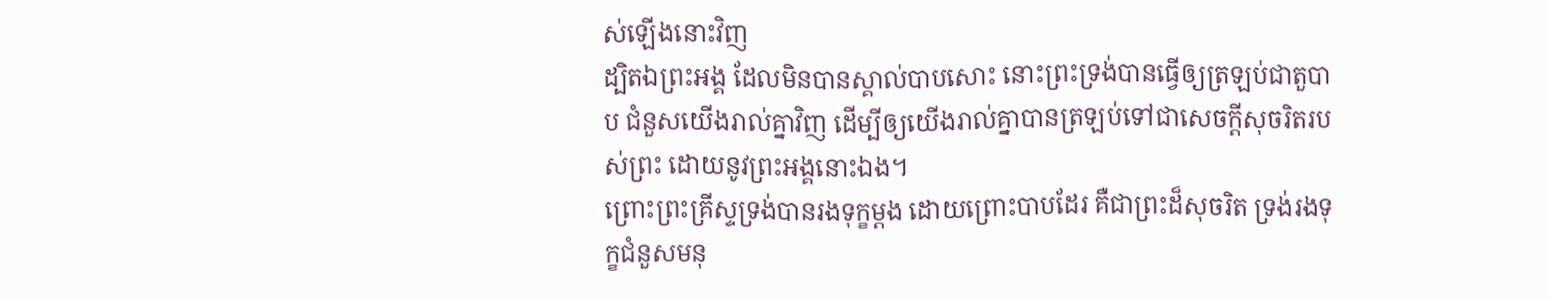ស់ឡើងនោះវិញ
ដ្បិតឯព្រះអង្គ ដែលមិនបានស្គាល់បាបសោះ នោះព្រះទ្រង់បានធ្វើឲ្យត្រឡប់ជាតួបាប ជំនួសយើងរាល់គ្នាវិញ ដើម្បីឲ្យយើងរាល់គ្នាបានត្រឡប់ទៅជាសេចក្ដីសុចរិតរបស់ព្រះ ដោយនូវព្រះអង្គនោះឯង។
ព្រោះព្រះគ្រីស្ទទ្រង់បានរងទុក្ខម្តង ដោយព្រោះបាបដែរ គឺជាព្រះដ៏សុចរិត ទ្រង់រងទុក្ខជំនួសមនុ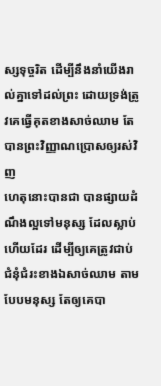ស្សទុច្ចរិត ដើម្បីនឹងនាំយើងរាល់គ្នាទៅដល់ព្រះ ដោយទ្រង់ត្រូវគេធ្វើគុតខាងសាច់ឈាម តែបានព្រះវិញ្ញាណប្រោសឲ្យរស់វិញ
ហេតុនោះបានជា បានផ្សាយដំណឹងល្អទៅមនុស្ស ដែលស្លាប់ហើយដែរ ដើម្បីឲ្យគេត្រូវជាប់ជំនុំជំរះខាងឯសាច់ឈាម តាមបែបមនុស្ស តែឲ្យគេបា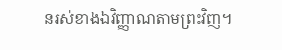នរស់ខាងឯវិញ្ញាណតាមព្រះវិញ។